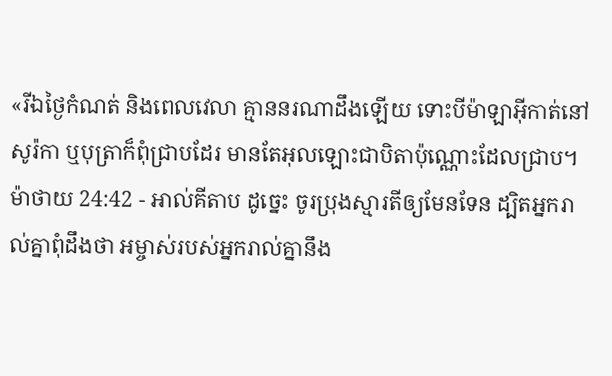«រីឯថ្ងៃកំណត់ និងពេលវេលា គ្មាននរណាដឹងឡើយ ទោះបីម៉ាឡាអ៊ីកាត់នៅសូរ៉កា ឬបុត្រាក៏ពុំជ្រាបដែរ មានតែអុលឡោះជាបិតាប៉ុណ្ណោះដែលជ្រាប។
ម៉ាថាយ 24:42 - អាល់គីតាប ដូច្នេះ ចូរប្រុងស្មារតីឲ្យមែនទែន ដ្បិតអ្នករាល់គ្នាពុំដឹងថា អម្ចាស់របស់អ្នករាល់គ្នានឹង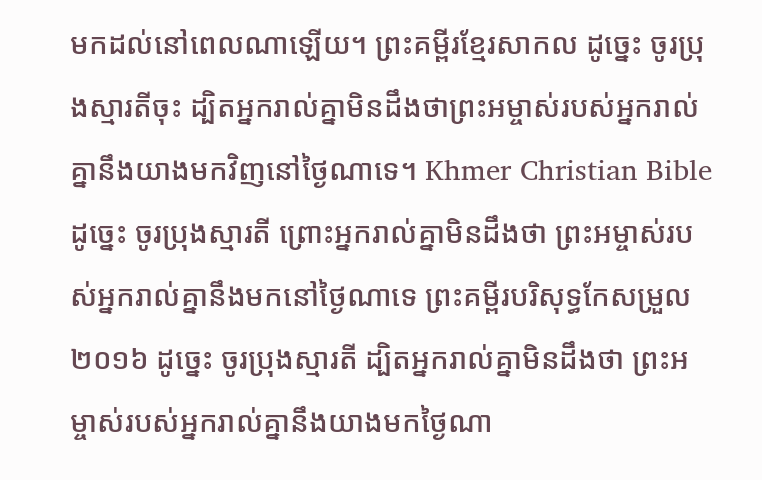មកដល់នៅពេលណាឡើយ។ ព្រះគម្ពីរខ្មែរសាកល ដូច្នេះ ចូរប្រុងស្មារតីចុះ ដ្បិតអ្នករាល់គ្នាមិនដឹងថាព្រះអម្ចាស់របស់អ្នករាល់គ្នានឹងយាងមកវិញនៅថ្ងៃណាទេ។ Khmer Christian Bible ដូច្នេះ ចូរប្រុងស្មារតី ព្រោះអ្នករាល់គ្នាមិនដឹងថា ព្រះអម្ចាស់របស់អ្នករាល់គ្នានឹងមកនៅថ្ងៃណាទេ ព្រះគម្ពីរបរិសុទ្ធកែសម្រួល ២០១៦ ដូច្នេះ ចូរប្រុងស្មារតី ដ្បិតអ្នករាល់គ្នាមិនដឹងថា ព្រះអម្ចាស់របស់អ្នករាល់គ្នានឹងយាងមកថ្ងៃណា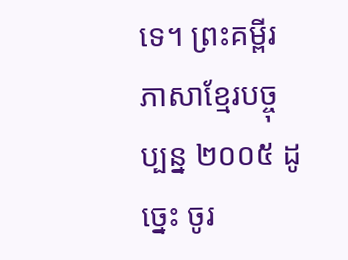ទេ។ ព្រះគម្ពីរភាសាខ្មែរបច្ចុប្បន្ន ២០០៥ ដូច្នេះ ចូរ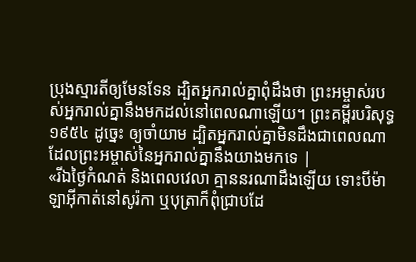ប្រុងស្មារតីឲ្យមែនទែន ដ្បិតអ្នករាល់គ្នាពុំដឹងថា ព្រះអម្ចាស់របស់អ្នករាល់គ្នានឹងមកដល់នៅពេលណាឡើយ។ ព្រះគម្ពីរបរិសុទ្ធ ១៩៥៤ ដូច្នេះ ឲ្យចាំយាម ដ្បិតអ្នករាល់គ្នាមិនដឹងជាពេលណា ដែលព្រះអម្ចាស់នៃអ្នករាល់គ្នានឹងយាងមកទេ |
«រីឯថ្ងៃកំណត់ និងពេលវេលា គ្មាននរណាដឹងឡើយ ទោះបីម៉ាឡាអ៊ីកាត់នៅសូរ៉កា ឬបុត្រាក៏ពុំជ្រាបដែ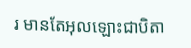រ មានតែអុលឡោះជាបិតា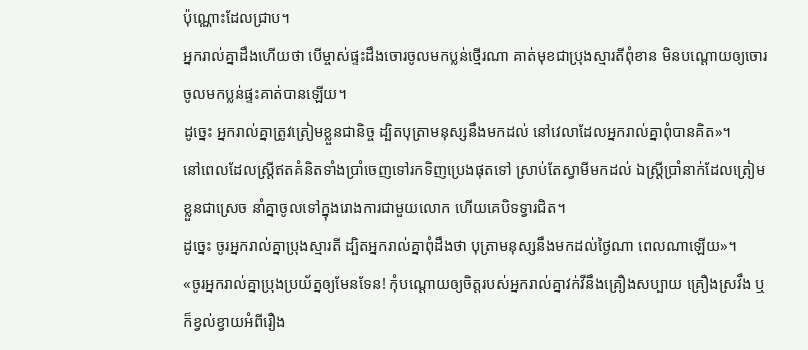ប៉ុណ្ណោះដែលជ្រាប។
អ្នករាល់គ្នាដឹងហើយថា បើម្ចាស់ផ្ទះដឹងចោរចូលមកប្លន់ថ្មើរណា គាត់មុខជាប្រុងស្មារតីពុំខាន មិនបណ្ដោយឲ្យចោរចូលមកប្លន់ផ្ទះគាត់បានឡើយ។
ដូច្នេះ អ្នករាល់គ្នាត្រូវត្រៀមខ្លួនជានិច្ច ដ្បិតបុត្រាមនុស្សនឹងមកដល់ នៅវេលាដែលអ្នករាល់គ្នាពុំបានគិត»។
នៅពេលដែលស្ដ្រីឥតគំនិតទាំងប្រាំចេញទៅរកទិញប្រេងផុតទៅ ស្រាប់តែស្វាមីមកដល់ ឯស្ដ្រីប្រាំនាក់ដែលត្រៀមខ្លួនជាស្រេច នាំគ្នាចូលទៅក្នុងរោងការជាមួយលោក ហើយគេបិទទ្វារជិត។
ដូច្នេះ ចូរអ្នករាល់គ្នាប្រុងស្មារតី ដ្បិតអ្នករាល់គ្នាពុំដឹងថា បុត្រាមនុស្សនឹងមកដល់ថ្ងៃណា ពេលណាឡើយ»។
«ចូរអ្នករាល់គ្នាប្រុងប្រយ័ត្នឲ្យមែនទែន! កុំបណ្ដោយឲ្យចិត្ដរបស់អ្នករាល់គ្នាវក់វីនឹងគ្រឿងសប្បាយ គ្រឿងស្រវឹង ឬក៏ខ្វល់ខ្វាយអំពីរឿង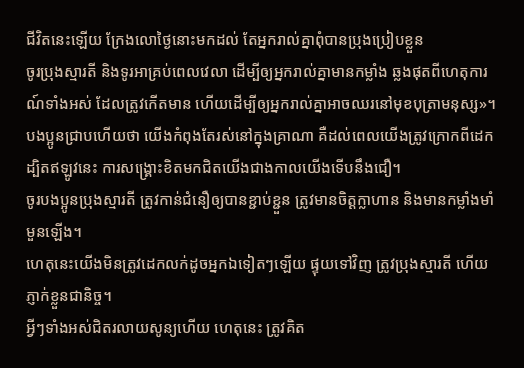ជីវិតនេះឡើយ ក្រែងលោថ្ងៃនោះមកដល់ តែអ្នករាល់គ្នាពុំបានប្រុងប្រៀបខ្លួន
ចូរប្រុងស្មារតី និងទូរអាគ្រប់ពេលវេលា ដើម្បីឲ្យអ្នករាល់គ្នាមានកម្លាំង ឆ្លងផុតពីហេតុការណ៍ទាំងអស់ ដែលត្រូវកើតមាន ហើយដើម្បីឲ្យអ្នករាល់គ្នាអាចឈរនៅមុខបុត្រាមនុស្ស»។
បងប្អូនជ្រាបហើយថា យើងកំពុងតែរស់នៅក្នុងគ្រាណា គឺដល់ពេលយើងត្រូវក្រោកពីដេក ដ្បិតឥឡូវនេះ ការសង្គ្រោះខិតមកជិតយើងជាងកាលយើងទើបនឹងជឿ។
ចូរបងប្អូនប្រុងស្មារតី ត្រូវកាន់ជំនឿឲ្យបានខ្ជាប់ខ្ជួន ត្រូវមានចិត្ដក្លាហាន និងមានកម្លាំងមាំមួនឡើង។
ហេតុនេះយើងមិនត្រូវដេកលក់ដូចអ្នកឯទៀតៗឡើយ ផ្ទុយទៅវិញ ត្រូវប្រុងស្មារតី ហើយភ្ញាក់ខ្លួនជានិច្ច។
អ្វីៗទាំងអស់ជិតរលាយសូន្យហើយ ហេតុនេះ ត្រូវគិត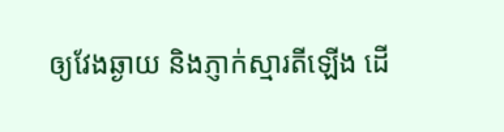ឲ្យវែងឆ្ងាយ និងភ្ញាក់ស្មារតីឡើង ដើ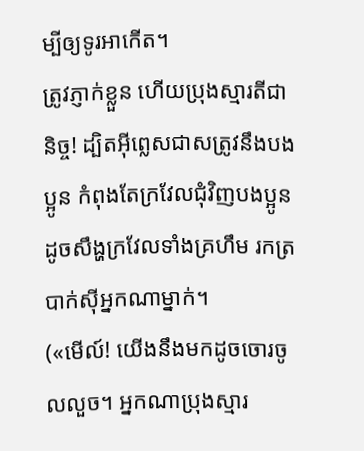ម្បីឲ្យទូរអាកើត។
ត្រូវភ្ញាក់ខ្លួន ហើយប្រុងស្មារតីជានិច្ច! ដ្បិតអ៊ីព្លេសជាសត្រូវនឹងបងប្អូន កំពុងតែក្រវែលជុំវិញបងប្អូន ដូចសឹង្ហក្រវែលទាំងគ្រហឹម រកត្របាក់ស៊ីអ្នកណាម្នាក់។
(«មើល៍! យើងនឹងមកដូចចោរចូលលួច។ អ្នកណាប្រុងស្មារ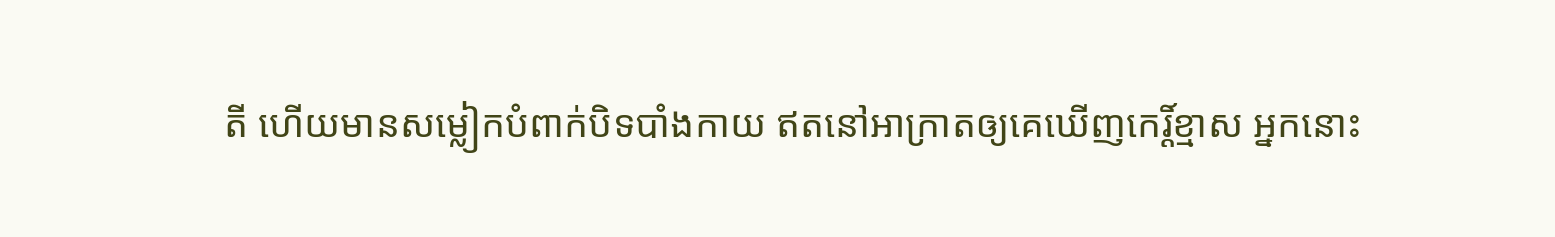តី ហើយមានសម្លៀកបំពាក់បិទបាំងកាយ ឥតនៅអាក្រាតឲ្យគេឃើញកេរ្ដិ៍ខ្មាស អ្នកនោះ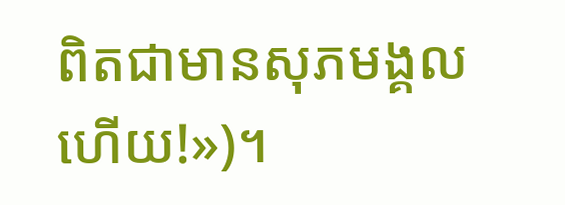ពិតជាមានសុភមង្គលហើយ!»)។